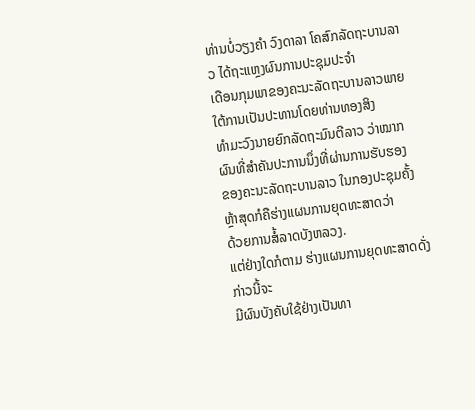ທ່ານບໍ່ວຽງຄໍາ ວົງດາລາ ໂຄສົກລັດຖະບານລາວ ໄດ້ຖະແຫຼງຜົນການປະຊຸມປະຈໍາ
ເດືອນກຸມພາຂອງຄະນະລັດຖະບານລາວພາຍໃຕ້ການເປັນປະທານໂດຍທ່ານທອງສິງ
ທໍາມະວົງນາຍຍົກລັດຖະມົນຕີລາວ ວ່າໝາກຜົນທີ່ສໍາຄັນປະການນຶ່ງທີ່ຜ່ານການຮັບຮອງ
ຂອງຄະນະລັດຖະບານລາວ ໃນກອງປະຊຸມຄັ້ງຫຼ້າສຸດກໍຄືຮ່າງແຜນການຍຸດທະສາດວ່າ
ດ້ວຍການສໍ້ລາດບັງຫລວງ.
ແຕ່ຢ່າງໃດກໍຕາມ ຮ່າງແຜນການຍຸດທະສາດດັ່ງກ່າວນີ້ຈະ
ມີຜົນບັງຄັບໃຊ້ຢ່າງເປັນທາ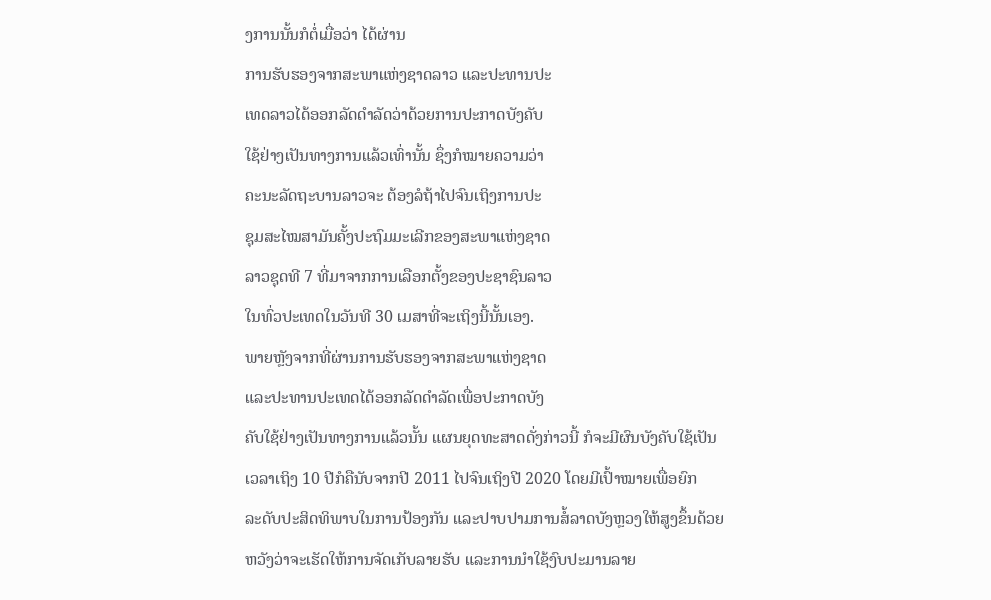ງການນັ້ນກໍຕໍ່ເມື່ອວ່າ ໄດ້ຜ່ານ
ການຮັບຮອງຈາກສະພາແຫ່ງຊາດລາວ ແລະປະທານປະ
ເທດລາວໄດ້ອອກລັດດໍາລັດວ່າດ້ວຍການປະກາດບັງຄັບ
ໃຊ້ຢ່າງເປັນທາງການແລ້ວເທົ່ານັ້ນ ຊຶ່ງກໍໝາຍຄວາມວ່າ
ຄະນະລັດຖະບານລາວຈະ ຕ້ອງລໍຖ້າໄປຈົນເຖິງການປະ
ຊຸມສະໄໝສາມັນຄັ້ງປະຖົມມະເລີກຂອງສະພາແຫ່ງຊາດ
ລາວຊຸດທີ 7 ທີ່ມາຈາກການເລືອກຕັ້ງຂອງປະຊາຊົນລາວ
ໃນທົ່ວປະເທດໃນວັນທີ 30 ເມສາທີ່ຈະເຖິງນີ້ນັ້ນເອງ.
ພາຍຫຼັງຈາກທີ່ຜ່ານການຮັບຮອງຈາກສະພາແຫ່ງຊາດ
ແລະປະທານປະເທດໄດ້ອອກລັດດໍາລັດເພື່ອປະກາດບັງ
ຄັບໃຊ້ຢ່າງເປັນທາງການແລ້ວນັ້ນ ແຜນຍຸດທະສາດດັ່ງກ່າວນີ້ ກໍຈະມີຜົນບັງຄັບໃຊ້ເປັນ
ເວລາເຖິງ 10 ປີກໍຄືນັບຈາກປີ 2011 ໄປຈົນເຖິງປີ 2020 ໂດຍມີເປົ້າໝາຍເພື່ອຍົກ
ລະດັບປະສິດທິພາບໃນການປ້ອງກັນ ແລະປາບປາມການສໍ້ລາດບັງຫຼວງໃຫ້ສູງຂຶ້ນດ້ວຍ
ຫວັງວ່າຈະເຮັດໃຫ້ການຈັດເກັບລາຍຮັບ ແລະການນໍາໃຊ້ງົບປະມານລາຍ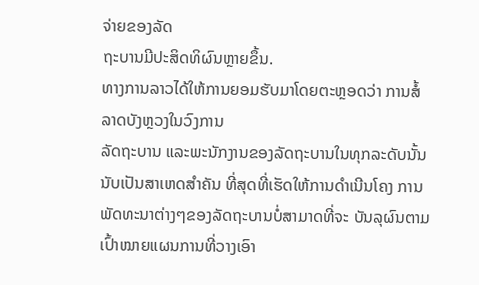ຈ່າຍຂອງລັດ
ຖະບານມີປະສິດທິຜົນຫຼາຍຂຶ້ນ.
ທາງການລາວໄດ້ໃຫ້ການຍອມຮັບມາໂດຍຕະຫຼອດວ່າ ການສໍ້ລາດບັງຫຼວງໃນວົງການ
ລັດຖະບານ ແລະພະນັກງານຂອງລັດຖະບານໃນທຸກລະດັບນັ້ນ ນັບເປັນສາເຫດສໍາຄັນ ທີ່ສຸດທີ່ເຮັດໃຫ້ການດໍາເນີນໂຄງ ການພັດທະນາຕ່າງໆຂອງລັດຖະບານບໍ່ສາມາດທີ່ຈະ ບັນລຸຜົນຕາມເປົ້າໝາຍແຜນການທີ່ວາງເອົາ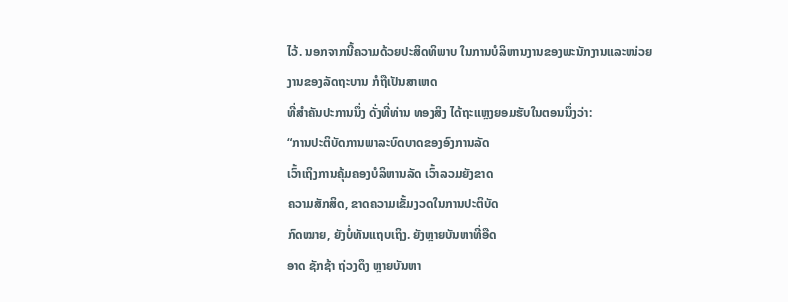ໄວ້. ນອກຈາກນີ້ຄວາມດ້ວຍປະສິດທິພາບ ໃນການບໍລິຫານງານຂອງພະນັກງານແລະໜ່ວຍງານຂອງລັດຖະບານ ກໍຖືເປັນສາເຫດ
ທີ່ສໍາຄັນປະການນຶ່ງ ດັ່ງທີ່ທ່ານ ທອງສິງ ໄດ້ຖະແຫຼງຍອມຮັບໃນຕອນນຶ່ງວ່າ:
“ການປະຕິບັດການພາລະບົດບາດຂອງອົງການລັດ
ເວົ້າເຖິງການຄຸ້ມຄອງບໍລິຫານລັດ ເວົ້າລວມຍັງຂາດ
ຄວາມສັກສິດ, ຂາດຄວາມເຂັ້ມງວດໃນການປະຕິບັດ
ກົດໝາຍ, ຍັງບໍ່ທັນແຖບເຖິງ. ຍັງຫຼາຍບັນຫາທີ່ອືດ
ອາດ ຊັກຊ້າ ຖ່ວງດຶງ ຫຼາຍບັນຫາ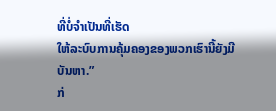ທີ່ບໍ່ຈໍາເປັນທີ່ເຮັດ
ໃຫ້ລະບົບການຄຸ້ມຄອງຂອງພວກເຮົານີ້ຍັງມີບັນຫາ.”
ກ່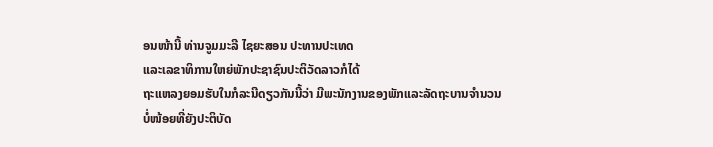ອນໜ້ານີ້ ທ່ານຈູມມະລີ ໄຊຍະສອນ ປະທານປະເທດ
ແລະເລຂາທິການໃຫຍ່ພັກປະຊາຊົນປະຕິວັດລາວກໍໄດ້
ຖະແຫລງຍອມຮັບໃນກໍລະນີດຽວກັນນີ້ວ່າ ມີພະນັກງານຂອງພັກແລະລັດຖະບານຈໍານວນ
ບໍ່ໜ້ອຍທີ່ຍັງປະຕິບັດ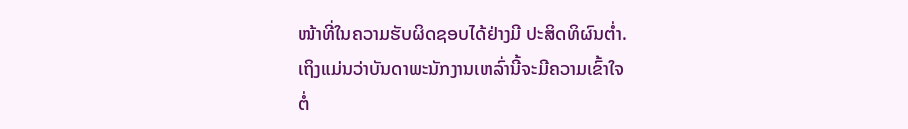ໜ້າທີ່ໃນຄວາມຮັບຜິດຊອບໄດ້ຢ່າງມີ ປະສິດທິຜົນຕໍ່າ.
ເຖິງແມ່ນວ່າບັນດາພະນັກງານເຫລົ່ານີ້ຈະມີຄວາມເຂົ້າໃຈ
ຕໍ່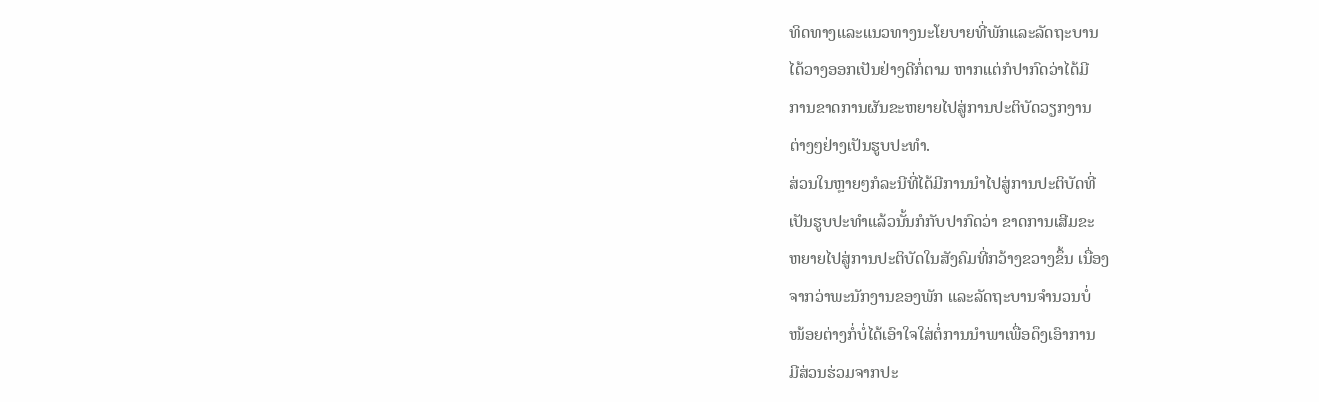ທິດທາງແລະແນວທາງນະໂຍບາຍທີ່ພັກແລະລັດຖະບານ
ໄດ້ວາງອອກເປັນຢ່າງດີກໍ່ຕາມ ຫາກແຕ່ກໍປາກົດວ່າໄດ້ມີ
ການຂາດການຜັນຂະຫຍາຍໄປສູ່ການປະຕິບັດວຽກງານ
ຕ່າງໆຢ່າງເປັນຮູບປະທໍາ.
ສ່ວນໃນຫຼາຍໆກໍລະນີທີ່ໄດ້ມີການນໍາໄປສູ່ການປະຕິບັດທີ່
ເປັນຮູບປະທຳແລ້ວນັ້ນກໍກັບປາກົດວ່າ ຂາດການເສີມຂະ
ຫຍາຍໄປສູ່ການປະຕິບັດໃນສັງຄົມທີ່ກວ້າງຂວາງຂຶ້ນ ເນື່ອງ
ຈາກວ່າພະນັກງານຂອງພັກ ແລະລັດຖະບານຈຳນວນບໍ່
ໜ້ອຍຕ່າງກໍ່ບໍ່ໄດ້ເອົາໃຈໃສ່ຕໍ່ການນຳພາເພື່ອດຶງເອົາການ
ມີສ່ວນຮ່ວມຈາກປະ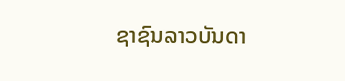ຊາຊົນລາວບັນດາ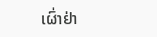ເຜົ່າຢ່າ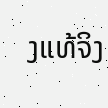ງແທ້ຈິງ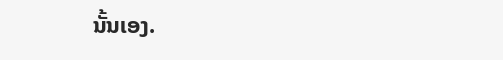ນັ້ນເອງ.